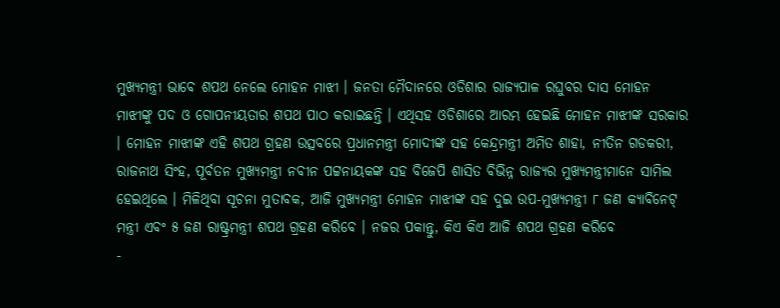ମୁଖ୍ୟମନ୍ତ୍ରୀ ଭାବେ ଶପଥ ନେଲେ ମୋହନ ମାଝୀ । ଜନତା ମୈଦାନରେ ଓଡିଶାର ରାଜ୍ୟପାଳ ରଘୁବର ଦାସ ମୋହନ ମାଝୀଙ୍କୁ ପଦ ଓ ଗୋପନୀୟତାର ଶପଥ ପାଠ କରାଇଛନ୍ତି । ଏଥିସହ ଓଡିଶାରେ ଆରମ୍ଭ ହେଇଛି ମୋହନ ମାଝୀଙ୍କ ସରକାର । ମୋହନ ମାଝୀଙ୍କ ଏହି ଶପଥ ଗ୍ରହଣ ଉତ୍ସବରେ ପ୍ରଧାନମନ୍ତ୍ରୀ ମୋଦୀଙ୍କ ସହ କେନ୍ଦ୍ରମନ୍ତ୍ରୀ ଅମିତ ଶାହା, ନୀତିନ ଗଡକରୀ, ରାଜନାଥ ସିଂହ, ପୂର୍ବତନ ମୁଖ୍ୟମନ୍ତ୍ରୀ ନବୀନ ପଟ୍ଟନାୟକଙ୍କ ସହ ବିଜେପି ଶାସିତ ବିଭିନ୍ନ ରାଜ୍ୟର ମୁଖ୍ୟମନ୍ତ୍ରୀମାନେ ସାମିଲ ହେଇଥିଲେ । ମିଳିଥିବା ସୂଚନା ମୁତାବକ, ଆଜି ମୁଖ୍ୟମନ୍ତ୍ରୀ ମୋହନ ମାଝୀଙ୍କ ସହ ଦୁଇ ଉପ-ମୁଖ୍ୟମନ୍ତ୍ରୀ ୮ ଜଣ କ୍ୟାବିନେଟ୍ ମନ୍ତ୍ରୀ ଏବଂ ୫ ଜଣ ରାଷ୍ଟ୍ରମନ୍ତ୍ରୀ ଶପଥ ଗ୍ରହଣ କରିବେ । ନଜର ପକାନ୍ତୁ, କିଏ କିଏ ଆଜି ଶପଥ ଗ୍ରହଣ କରିବେ
-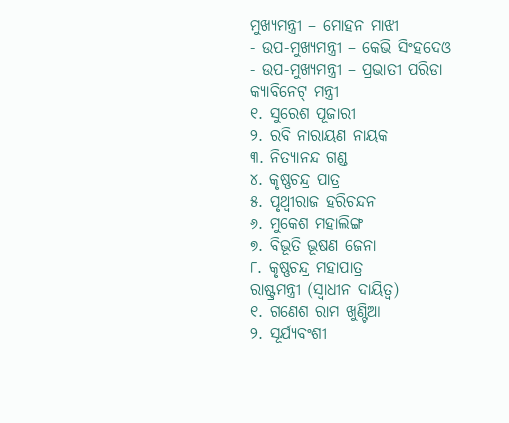ମୁଖ୍ୟମନ୍ତ୍ରୀ – ମୋହନ ମାଝୀ
- ଉପ-ମୁଖ୍ୟମନ୍ତ୍ରୀ – କେଭି ସିଂହଦେଓ
- ଉପ-ମୁଖ୍ୟମନ୍ତ୍ରୀ – ପ୍ରଭାତୀ ପରିଡା
କ୍ୟାବିନେଟ୍ ମନ୍ତ୍ରୀ
୧. ସୁରେଶ ପୂଜାରୀ
୨. ରବି ନାରାୟଣ ନାୟକ
୩. ନିତ୍ୟାନନ୍ଦ ଗଣ୍ଡ
୪. କୃଷ୍ଣଚନ୍ଦ୍ର ପାତ୍ର
୫. ପୃଥ୍ୱୀରାଜ ହରିଚନ୍ଦନ
୬. ମୁକେଶ ମହାଲିଙ୍ଗ
୭. ବିଭୂତି ଭୂଷଣ ଜେନା
୮. କୃଷ୍ଣଚନ୍ଦ୍ର ମହାପାତ୍ର
ରାଷ୍ଟ୍ରମନ୍ତ୍ରୀ (ସ୍ୱାଧୀନ ଦାୟିତ୍ୱ)
୧. ଗଣେଶ ରାମ ଖୁଣ୍ଟିଆ
୨. ସୂର୍ଯ୍ୟବଂଶୀ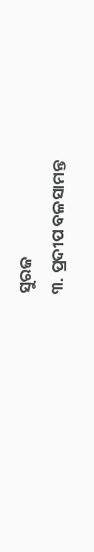ସୁରଜ
୩. ପ୍ରଦୀପ ବଳସାମନ୍ତ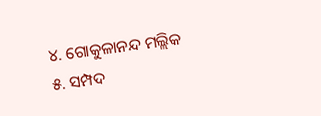୪. ଗୋକୁଳାନନ୍ଦ ମଲ୍ଲିକ
୫. ସମ୍ପଦ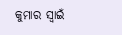କୁମାର ସ୍ୱାଇଁ